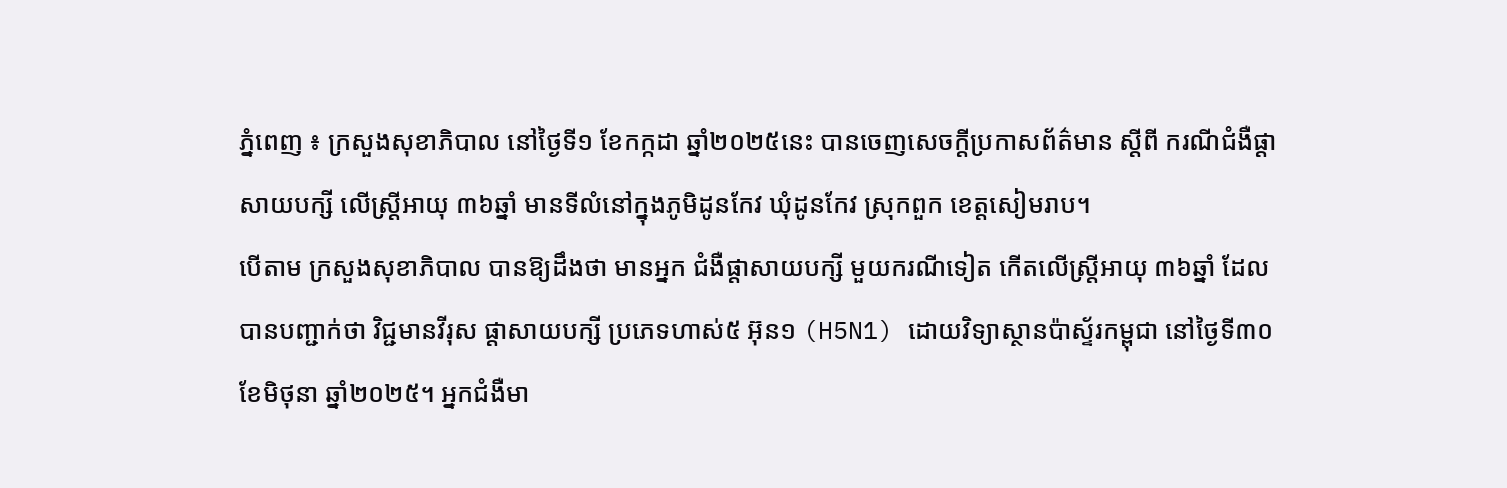ភ្នំពេញ ៖ ក្រសួងសុខាភិបាល នៅថ្ងៃទី១ ខែកក្កដា ឆ្នាំ២០២៥នេះ បានចេញសេចក្តីប្រកាសព័ត៌មាន ស្តីពី ករណីជំងឺផ្តាសាយបក្សី លើស្ត្រីអាយុ ៣៦ឆ្នាំ មានទីលំនៅក្នុងភូមិដូនកែវ ឃុំដូនកែវ ស្រុកពួក ខេត្តសៀមរាប។
បើតាម ក្រសួងសុខាភិបាល បានឱ្យដឹងថា មានអ្នក ជំងឺផ្តាសាយបក្សី មួយករណីទៀត កើតលើស្ត្រីអាយុ ៣៦ឆ្នាំ ដែលបានបញ្ជាក់ថា វិជ្ជមានវីរុស ផ្តាសាយបក្សី ប្រភេទហាស់៥ អ៊ុន១ (H5N1) ដោយវិទ្យាស្ថានប៉ាស្ទ័រកម្ពុជា នៅថ្ងៃទី៣០ ខែមិថុនា ឆ្នាំ២០២៥។ អ្នកជំងឺមា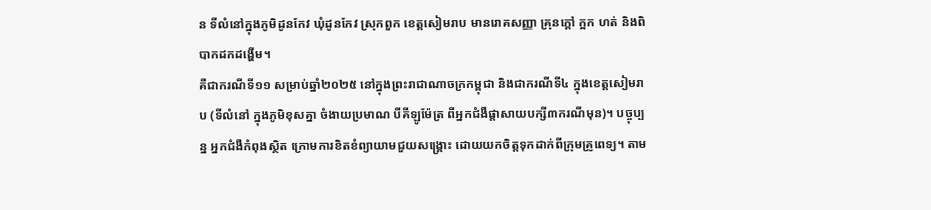ន ទីលំនៅក្នុងភូមិដូនកែវ ឃុំដូនកែវ ស្រុកពួក ខេត្តសៀមរាប មានរោគសញ្ញា គ្រុនក្តៅ ក្អក ហត់ និងពិបាកដកដង្ហើម។
គឺជាករណីទី១១ សម្រាប់ឆ្នាំ២០២៥ នៅក្នុងព្រះរាជាណាចក្រកម្ពុជា និងជាករណីទី៤ ក្នុងខេត្តសៀមរាប (ទីលំនៅ ក្នុងភូមិខុសគ្នា ចំងាយប្រមាណ បីគីឡូម៉ែត្រ ពីអ្នកជំងឺផ្តាសាយបក្សី៣ករណីមុន)។ បច្ចុប្បន្ន អ្នកជំងឺកំពុងស្ថិត ក្រោមការខិតខំព្យាយាមជួយសង្គ្រោះ ដោយយកចិត្តទុកដាក់ពីក្រុមគ្រូពេទ្យ។ តាម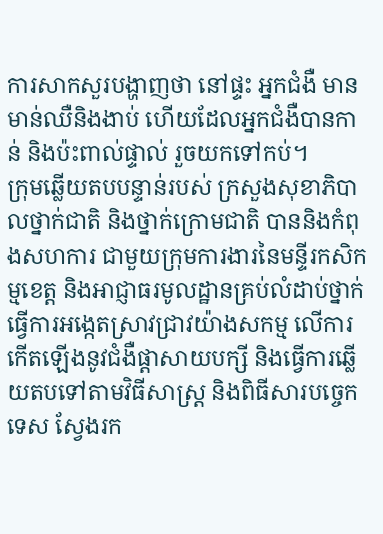ការសាកសួរបង្ហាញថា នៅផ្ទះ អ្នកជំងឺ មានមាន់ឈឺនិងងាប់ ហើយដែលអ្នកជំងឺបានកាន់ និងប៉ះពាល់ផ្ទាល់ រួចយកទៅកប់។
ក្រុមឆ្លើយតបបន្ទាន់របស់ ក្រសួងសុខាភិបាលថ្នាក់ជាតិ និងថ្នាក់ក្រោមជាតិ បាននិងកំពុងសហការ ជាមួយក្រុមការងារនៃមន្ទីរកសិកម្មខេត្ត និងអាជ្ញាធរមូលដ្ឋានគ្រប់លំដាប់ថ្នាក់ ធ្វើការអង្កេតស្រាវជ្រាវយ៉ាងសកម្ម លើការកើតឡើងនូវជំងឺផ្តាសាយបក្សី និងធ្វើការឆ្លើយតបទៅតាមវិធីសាស្ត្រ និងពិធីសារបច្ចេកទេស ស្វែងរក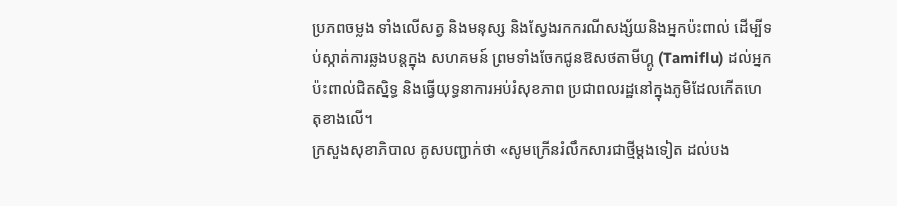ប្រភពចម្លង ទាំងលើសត្វ និងមនុស្ស និងស្វែងរកករណីសង្ស័យនិងអ្នកប៉ះពាល់ ដើម្បីទប់ស្កាត់ការឆ្លងបន្តក្នុង សហគមន៍ ព្រមទាំងចែកជូនឱសថតាមីហ្គូ (Tamiflu) ដល់អ្នកប៉ះពាល់ជិតស្និទ្ធ និងធ្វើយុទ្ធនាការអប់រំសុខភាព ប្រជាពលរដ្ឋនៅក្នុងភូមិដែលកើតហេតុខាងលើ។
ក្រសួងសុខាភិបាល គូសបញ្ជាក់ថា «សូមក្រើនរំលឹកសារជាថ្មីម្តងទៀត ដល់បង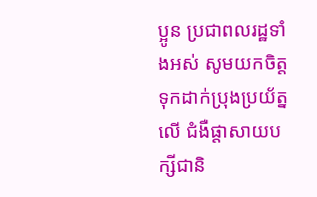ប្អូន ប្រជាពលរដ្ឋទាំងអស់ សូមយកចិត្ត ទុកដាក់ប្រុងប្រយ័ត្នលើ ជំងឺផ្តាសាយបក្សីជានិ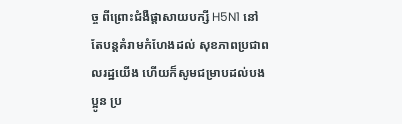ច្ច ពីព្រោះជំងឺផ្តាសាយបក្សី H5N1 នៅតែបន្តគំរាមកំហែងដល់ សុខភាពប្រជាពលរដ្ឋយើង ហើយក៏សូមជម្រាបដល់បងប្អូន ប្រ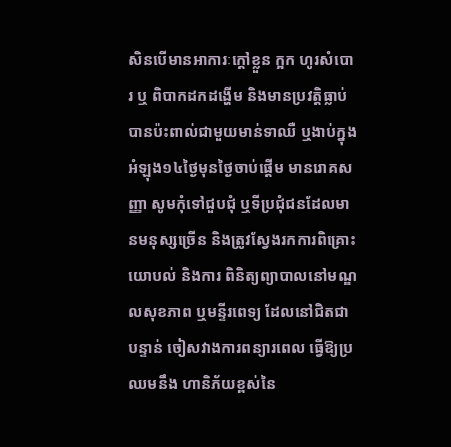សិនបើមានអាការៈក្តៅខ្លួន ក្អក ហូរសំបោរ ឬ ពិបាកដកដង្ហើម និងមានប្រវត្តិធ្លាប់បានប៉ះពាល់ជាមួយមាន់ទាឈឺ ឬងាប់ក្នុងអំឡុង១៤ថ្ងៃមុនថ្ងៃចាប់ផ្តើម មានរោគសញ្ញា សូមកុំទៅជួបជុំ ឬទីប្រជុំជនដែលមានមនុស្សច្រើន និងត្រូវស្វែងរកការពិគ្រោះយោបល់ និងការ ពិនិត្យព្យាបាលនៅមណ្ឌលសុខភាព ឬមន្ទីរពេទ្យ ដែលនៅជិតជាបន្ទាន់ ចៀសវាងការពន្យារពេល ធ្វើឱ្យប្រឈមនឹង ហានិភ័យខ្ពស់នៃ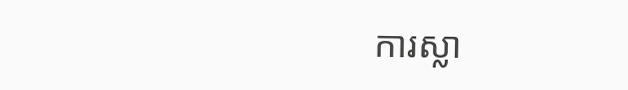ការស្លា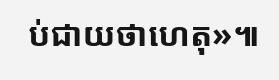ប់ជាយថាហេតុ»៕